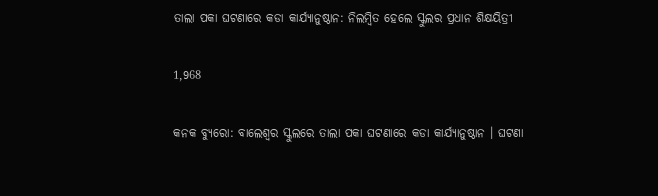ତାଲା ପକା ଘଟଣାରେ କଡା କାର୍ଯ୍ୟାନୁଷ୍ଠାନ: ନିଲମ୍ବିତ ହେଲେ ସ୍କୁଲର ପ୍ରଧାନ ଶିକ୍ଷୟିତ୍ରୀ

1,968

କନକ ବ୍ୟୁରୋ: ବାଲେଶ୍ୱର ସ୍କୁଲରେ ତାଲା ପକା ଘଟଣାରେ କଡା କାର୍ଯ୍ୟାନୁଷ୍ଠାନ । ଘଟଣା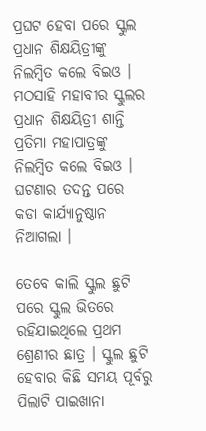ପ୍ରଘଟ ହେବା ପରେ ସ୍କୁଲ ପ୍ରଧାନ ଶିକ୍ଷୟିତ୍ରୀଙ୍କୁ ନିଲମ୍ବିତ କଲେ ବିଇଓ । ମଠସାହି ମହାବୀର ସ୍କୁଲର ପ୍ରଧାନ ଶିକ୍ଷୟିତ୍ରୀ ଶାନ୍ତି ପ୍ରତିମା ମହାପାତ୍ରଙ୍କୁ ନିଲମ୍ବିତ କଲେ ବିଇଓ । ଘଟଣାର ତଦନ୍ତ ପରେ କଡା କାର୍ଯ୍ୟାନୁଷ୍ଠାନ ନିଆଗଲା ।

ତେବେ କାଲି ସ୍କୁଲ ଛୁଟି ପରେ ସ୍କୁଲ ଭିତରେ ରହିଯାଇଥିଲେ ପ୍ରଥମ ଶ୍ରେଣୀର ଛାତ୍ର । ସ୍କୁଲ ଛୁଟି ହେବାର କିଛି ସମୟ ପୂର୍ବରୁ ପିଲାଟି ପାଇଖାନା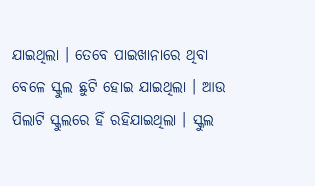ଯାଇଥିଲା । ତେବେ ପାଇଖାନାରେ ଥିବା ବେଳେ ସ୍କୁଲ ଛୁଟି ହୋଇ ଯାଇଥିଲା । ଆଉ ପିଲାଟି ସ୍କୁଲରେ ହିଁ ରହିଯାଇଥିଲା । ସ୍କୁଲ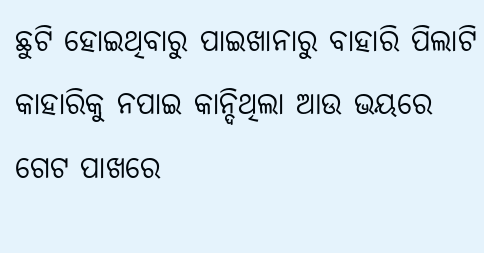ଛୁଟି ହୋଇଥିବାରୁ ପାଇଖାନାରୁ ବାହାରି ପିଲାଟି କାହାରିକୁ ନପାଇ କାନ୍ଦିଥିଲା ଆଉ ଭୟରେ ଗେଟ ପାଖରେ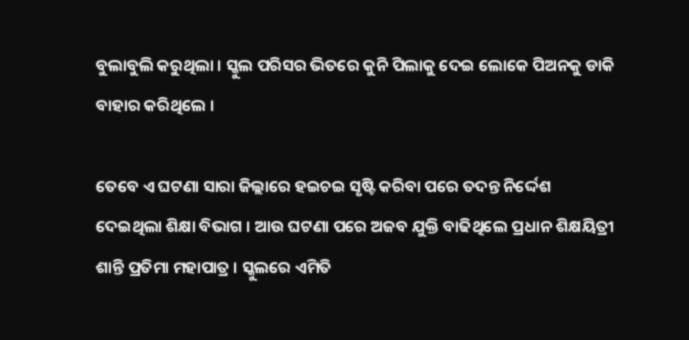ବୁଲାବୁଲି କରୁଥିଲା । ସ୍କୁଲ ପରିସର ଭିତରେ କୁନି ପିଲାକୁ ଦେଇ ଲୋକେ ପିଅନକୁ ଡାକି ବାହାର କରିଥିଲେ ।

ତେବେ ଏ ଘଟଣା ସାରା ଜିଲ୍ଲାରେ ହଇଚଇ ସୃଷ୍ଟି କରିବା ପରେ ତଦନ୍ତ ନିର୍ଦ୍ଦେଶ ଦେଇଥିଲା ଶିକ୍ଷା ବିଭାଗ । ଆଉ ଘଟଣା ପରେ ଅଜବ ଯୁକ୍ତି ବାଢିଥିଲେ ପ୍ରଧାନ ଶିକ୍ଷୟିତ୍ରୀ ଶାନ୍ତି ପ୍ରତିମା ମହାପାତ୍ର । ସ୍କୁଲରେ ଏମିତି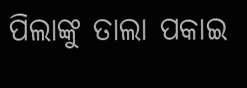ପିଲାଙ୍କୁ ତାଲା ପକାଇ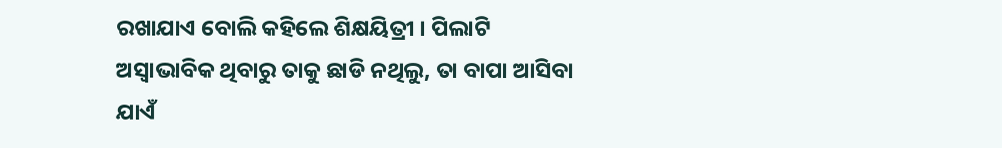ରଖାଯାଏ ବୋଲି କହିଲେ ଶିକ୍ଷୟିତ୍ରୀ । ପିଲାଟି ଅସ୍ୱାଭାବିକ ଥିବାରୁ ତାକୁ ଛାଡି ନଥିଲୁ, ତା ବାପା ଆସିବା ଯାଏଁ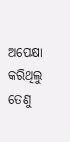ଅପେକ୍ଷା କରିଥିଲୁ ତେଣୁ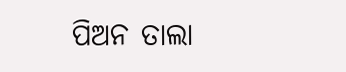ପିଅନ ତାଲା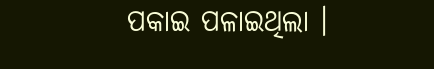ପକାଇ ପଳାଇଥିଲା ।